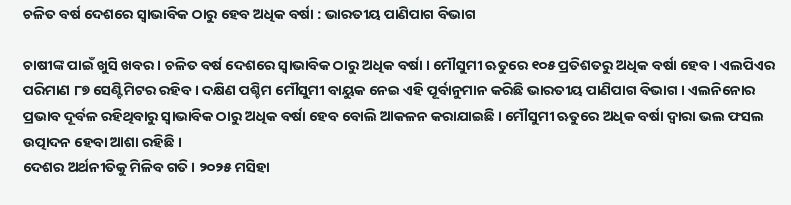ଚଳିତ ବର୍ଷ ଦେଶରେ ସ୍ବାଭାବିକ ଠାରୁ ହେବ ଅଧିକ ବର୍ଷା : ଭାରତୀୟ ପାଣିପାଗ ବିଭାଗ

ଚାଷୀଙ୍କ ପାଇଁ ଖୁସି ଖବର । ଚଳିତ ବର୍ଷ ଦେଶରେ ସ୍ବାଭାବିକ ଠାରୁ ଅଧିକ ବର୍ଷା । ମୌସୁମୀ ଋତୁରେ ୧୦୫ ପ୍ରତିଶତରୁ ଅଧିକ ବର୍ଷା ହେବ । ଏଲପିଏର ପରିମାଣ ୮୭ ସେଣ୍ଟିମିଟର ରହିବ । ଦକ୍ଷିଣ ପଶ୍ଚିମ ମୌସୁମୀ ବାୟୁକ ନେଇ ଏହି ପୂର୍ବାନୁମାନ କରିଛି ଭାରତୀୟ ପାଣିପାଗ ବିଭାଗ । ଏଲନିନୋର ପ୍ରଭାବ ଦୂର୍ବଳ ରହିଥିବାରୁ ସ୍ବାଭାବିକ ଠାରୁ ଅଧିକ ବର୍ଷା ହେବ ବୋଲି ଆକଳନ କରାଯାଇଛି । ମୌସୁମୀ ଋତୁରେ ଅଧିକ ବର୍ଷା ଦ୍ବାରା ଭଲ ଫସଲ ଉତ୍ପାଦନ ହେବା ଆଶା ରହିଛି ।
ଦେଶର ଅର୍ଥନୀତିକୁ ମିଳିବ ଗତି । ୨୦୨୫ ମସିହା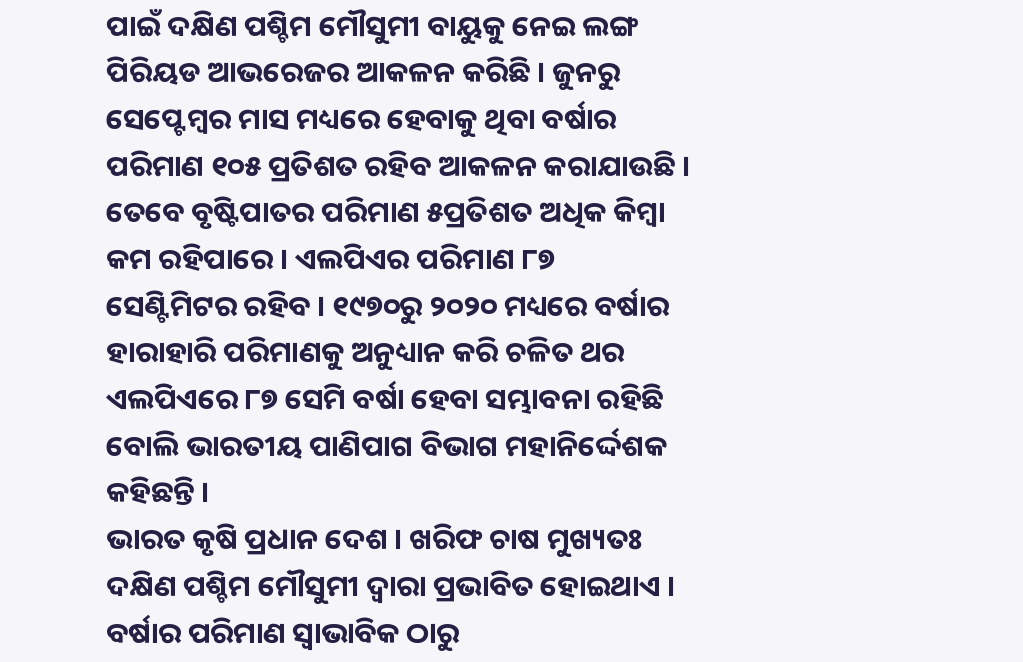ପାଇଁ ଦକ୍ଷିଣ ପଶ୍ଚିମ ମୌସୁମୀ ବାୟୁକୁ ନେଇ ଲଙ୍ଗ ପିରିୟଡ ଆଭରେଜର ଆକଳନ କରିଛି । ଜୁନରୁ ସେପ୍ଟେମ୍ବର ମାସ ମଧ୍ୟରେ ହେବାକୁ ଥିବା ବର୍ଷାର ପରିମାଣ ୧୦୫ ପ୍ରତିଶତ ରହିବ ଆକଳନ କରାଯାଉଛି । ତେବେ ବୃଷ୍ଟିପାତର ପରିମାଣ ୫ପ୍ରତିଶତ ଅଧିକ କିମ୍ବା କମ ରହିପାରେ । ଏଲପିଏର ପରିମାଣ ୮୭ ସେଣ୍ଟିମିଟର ରହିବ । ୧୯୭୦ରୁ ୨୦୨୦ ମଧ୍ୟରେ ବର୍ଷାର ହାରାହାରି ପରିମାଣକୁ ଅନୁଧ୍ୟାନ କରି ଚଳିତ ଥର ଏଲପିଏରେ ୮୭ ସେମି ବର୍ଷା ହେବା ସମ୍ଭାବନା ରହିଛି ବୋଲି ଭାରତୀୟ ପାଣିପାଗ ବିଭାଗ ମହାନିର୍ଦ୍ଦେଶକ କହିଛନ୍ତି ।
ଭାରତ କୃଷି ପ୍ରଧାନ ଦେଶ । ଖରିଫ ଚାଷ ମୁଖ୍ୟତଃ ଦକ୍ଷିଣ ପଶ୍ଚିମ ମୌସୁମୀ ଦ୍ବାରା ପ୍ରଭାବିତ ହୋଇଥାଏ । ବର୍ଷାର ପରିମାଣ ସ୍ବାଭାବିକ ଠାରୁ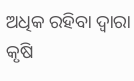ଅଧିକ ରହିବା ଦ୍ବାରା କୃଷି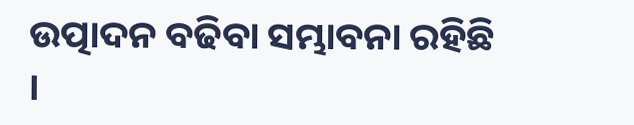ଉତ୍ପାଦନ ବଢିବା ସମ୍ଭାବନା ରହିଛି ।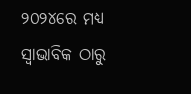୨୦୨୪ରେ ମଧ୍ୟ ସ୍ବାଭାବିକ ଠାରୁ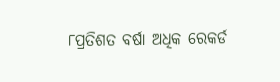୮ପ୍ରତିଶତ ବର୍ଷା ଅଧିକ ରେକର୍ଡ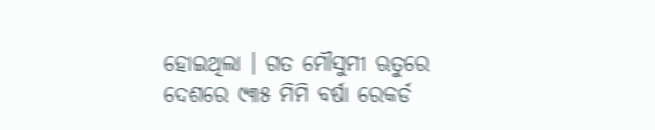ହୋଇଥିଲା । ଗତ ମୌସୁମୀ ଋତୁରେ ଦେଶରେ ୯୩୫ ମିମି ବର୍ଷା ରେକର୍ଡ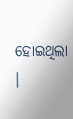ହୋଇଥିଲା ।